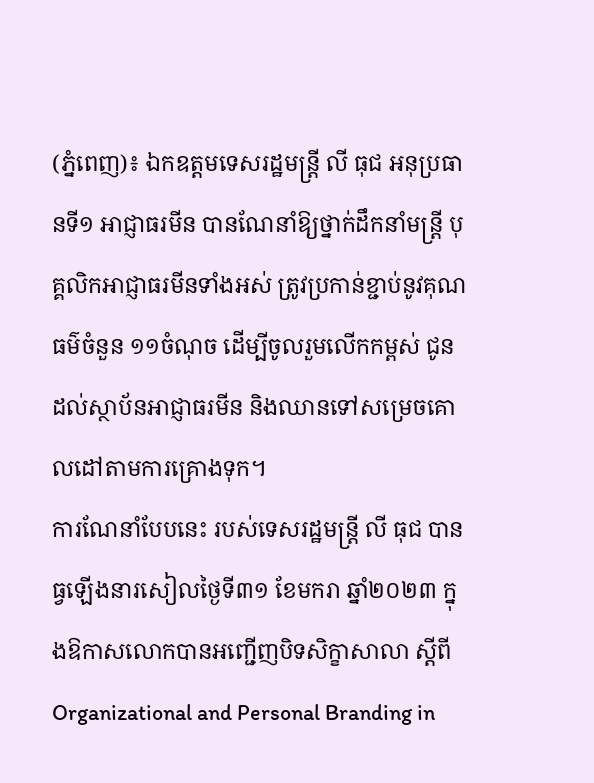(ភ្នំពេញ)៖ ឯកឧត្តមទេសរដ្ឋមន្រ្តី លី ធុជ អនុប្រធានទី១ អាជ្ញាធរមីន បានណែនាំឱ្យថ្នាក់ដឹកនាំមន្រ្តី បុគ្គលិកអាជ្ញាធរមីនទាំងអស់ ត្រូវប្រកាន់ខ្ជាប់នូវគុណធម៌ចំនួន ១១ចំណុច ដើម្បីចូលរួមលើកកម្ពស់ ជូនដល់ស្ថាប័នអាជ្ញាធរមីន និងឈានទៅសម្រេចគោលដៅតាមការគ្រោងទុក។
ការណែនាំបែបនេះ របស់ទេសរដ្ឋមន្ត្រី លី ធុជ បានធ្វឡើងនារសៀលថ្ងៃទី៣១ ខែមករា ឆ្នាំ២០២៣ ក្នុងឱកាសលោកបានអញ្ជើញបិទសិក្ខាសាលា ស្តីពី Organizational and Personal Branding in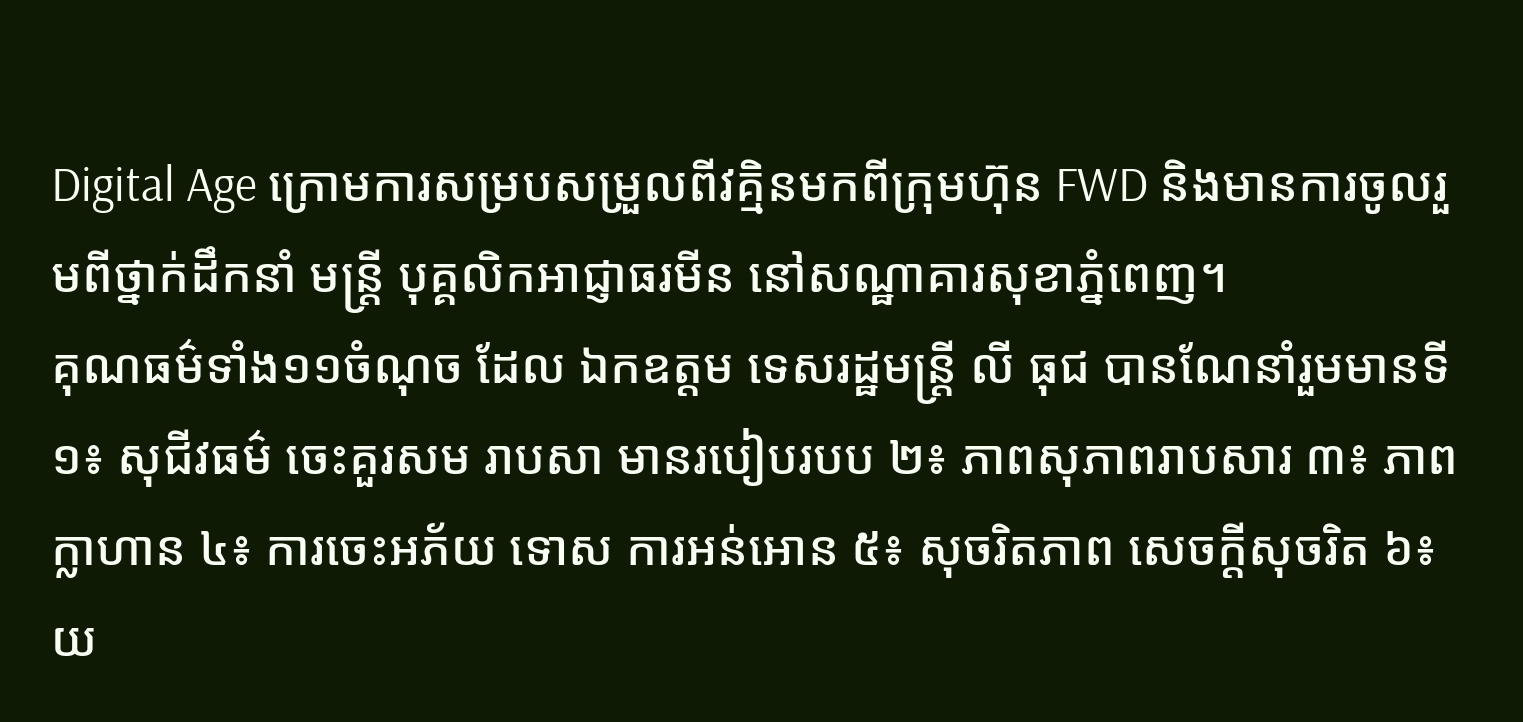Digital Age ក្រោមការសម្របសម្រួលពីវគ្មិនមកពីក្រុមហ៊ុន FWD និងមានការចូលរួមពីថ្នាក់ដឹកនាំ មន្រ្តី បុគ្គលិកអាជ្ញាធរមីន នៅសណ្ឋាគារសុខាភ្នំពេញ។
គុណធម៌ទាំង១១ចំណុច ដែល ឯកឧត្តម ទេសរដ្ឋមន្ត្រី លី ធុជ បានណែនាំរួមមានទី១៖ សុជីវធម៌ ចេះគួរសម រាបសា មានរបៀបរបប ២៖ ភាពសុភាពរាបសារ ៣៖ ភាពក្លាហាន ៤៖ ការចេះអភ័យ ទោស ការអន់អោន ៥៖ សុចរិតភាព សេចក្តីសុចរិត ៦៖ យ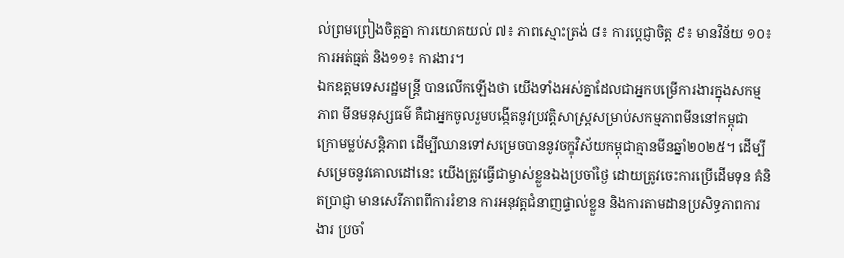ល់ព្រមព្រៀងចិត្តគ្នា ការយោគយល់ ៧៖ ភាពស្មោះត្រង់ ៨៖ ការប្តេជ្ញាចិត្ត ៩៖ មានវិន័យ ១០៖ ការអត់ធ្មត់ និង១១៖ ការងារ។
ឯកឧត្តមទេសរដ្ឋមន្រ្តី បានលើកឡើងថា យើងទាំងអស់គ្នាដែលជាអ្នកបម្រើការងារក្នុងសកម្មភាព មីនមនុស្សធម៌ គឺជាអ្នកចូលរួមបង្កើតនូវប្រវត្តិសាស្រ្តសម្រាប់សកម្មភាពមីននៅកម្ពុជា ក្រោមម្លប់សន្តិភាព ដើម្បីឈានទៅសម្រេចបាននូវចក្ខុវិស័យកម្ពុជាគ្មានមីនឆ្នាំ២០២៥។ ដើម្បីសម្រេចនូវគោលដៅនេះ យើងត្រូវធ្វើជាម្ចាស់ខ្លួនឯងប្រចាំថ្ងៃ ដោយត្រូវចេះការប្រើដើមទុន គំនិតប្រាជ្ញា មានសេរីភាពពីការរំខាន ការអនុវត្តជំនាញផ្ទាល់ខ្លួន និងការតាមដានប្រសិទ្ធភាពការងារ ប្រចាំ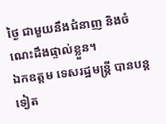ថ្ងៃ ជាមួយនឹងជំនាញ និងចំណេះដឹងផ្ទាល់ខ្លួន។
ឯកឧត្តម ទេសរដ្ឋមន្ត្រី បានបន្តទៀត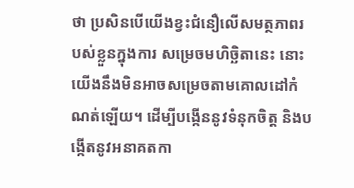ថា ប្រសិនបើយើងខ្វះជំនឿលើសមត្ថភាពរបស់ខ្លួនក្នុងការ សម្រេចមហិច្ឆិតានេះ នោះយើងនឹងមិនអាចសម្រេចតាមគោលដៅកំណត់ឡើយ។ ដើម្បីបង្កើននូវទំនុកចិត្ត និងបង្កើតនូវអនាគតកា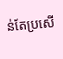ន់តែប្រសើ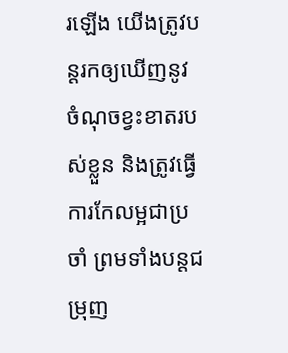រឡើង យើងត្រូវបន្តរកឲ្យឃើញនូវ ចំណុចខ្វះខាតរបស់ខ្លួន និងត្រូវធ្វើការកែលម្អជាប្រចាំ ព្រមទាំងបន្តជម្រុញ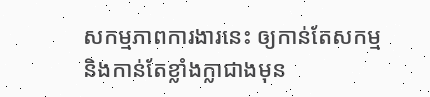សកម្មភាពការងារនេះ ឲ្យកាន់តែសកម្ម និងកាន់តែខ្លាំងក្លាជាងមុន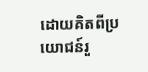ដោយគិតពីប្រយោជន៍រួ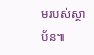មរបស់ស្ថាប័ន៕